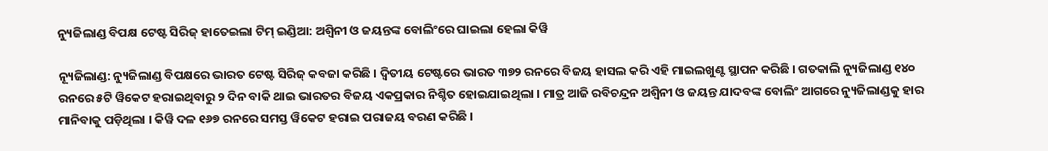ନ୍ୟୁଜିଲାଣ୍ଡ ବିପକ୍ଷ ଟେଷ୍ଟ ସିରିଜ୍ ହାତେଇଲା ଟିମ୍ ଇଣ୍ଡିଆ: ଅଶ୍ୱିନୀ ଓ ଜୟନ୍ତଙ୍କ ବୋଲିଂରେ ଘାଇଲା ହେଲା କିୱି

ନ୍ୟୂଜିଲାଣ୍ଡ: ନ୍ୟୁଜିଲାଣ୍ଡ ବିପକ୍ଷରେ ଭାରତ ଟେଷ୍ଟ ସିରିଜ୍ କବଜା କରିଛି । ଦ୍ୱିତୀୟ ଟେଷ୍ଟରେ ଭାରତ ୩୭୨ ରନରେ ବିଜୟ ହାସଲ କରି ଏହି ମାଇଲଖୁଣ୍ଟ ସ୍ଥାପନ କରିଛି । ଗତକାଲି ନ୍ୟୁଜିଲାଣ୍ଡ ୧୪୦ ରନରେ ୫ଟି ୱିକେଟ ହରାଇଥିବାରୁ ୨ ଦିନ ବାକି ଥାଇ ଭାରତର ବିଜୟ ଏକପ୍ରକାର ନିଶ୍ଚିତ ହୋଇଯାଇଥିଲା । ମାତ୍ର ଆଜି ରବିଚନ୍ଦ୍ରନ ଅଶ୍ୱିନୀ ଓ ଜୟନ୍ତ ଯାଦବଙ୍କ ବୋଲିଂ ଆଗରେ ନ୍ୟୁଜିଲାଣ୍ଡକୁ ହାର ମାନିବାକୁ ପଡ଼ିଥିଲା । କିୱି ଦଳ ୧୬୭ ରନରେ ସମସ୍ତ ୱିକେଟ ହରାଇ ପରାଜୟ ବରଣ କରିଛି ।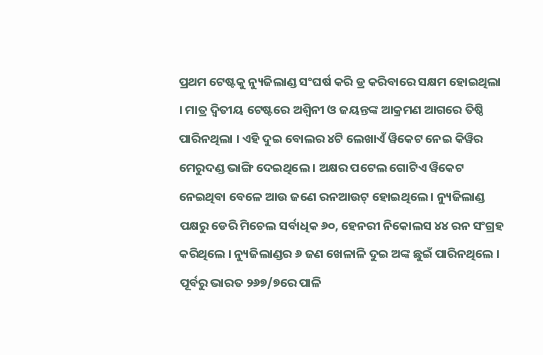ପ୍ରଥମ ଟେଷ୍ଟକୁ ନ୍ୟୁଜିଲାଣ୍ଡ ସଂଘର୍ଷ କରି ଡ୍ର କରିବାରେ ସକ୍ଷମ ହୋଇଥିଲା । ମାତ୍ର ଦ୍ୱିତୀୟ ଟେଷ୍ଟରେ ଅଶ୍ୱିନୀ ଓ ଜୟନ୍ତଙ୍କ ଆକ୍ରମଣ ଆଗରେ ତିଷ୍ଠି ପାରିନଥିଲା । ଏହି ଦୁଇ ବୋଲର ୪ଟି ଲେଖାଏଁ ୱିକେଟ ନେଇ କିୱିର ମେରୁଦଣ୍ଡ ଭାଙ୍ଗି ଦେଇଥିଲେ । ଅକ୍ଷର ପଟେଲ ଗୋଟିଏ ୱିକେଟ ନେଇଥିବା ବେଳେ ଆଉ ଜଣେ ରନଆଉଟ୍ ହୋଇଥିଲେ । ନ୍ୟୁଜିଲାଣ୍ଡ ପକ୍ଷରୁ ଡେରି ମିଚେଲ ସର୍ବାଧିକ ୬୦, ହେନରୀ ନିକୋଲସ ୪୪ ରନ ସଂଗ୍ରହ କରିଥିଲେ । ନ୍ୟୁଜିଲାଣ୍ଡର ୬ ଜଣ ଖେଳାଳି ଦୁଇ ଅଙ୍କ ଛୁଇଁ ପାରିନଥିଲେ । ପୂର୍ବରୁ ଭାରତ ୨୬୭/୭ରେ ପାଳି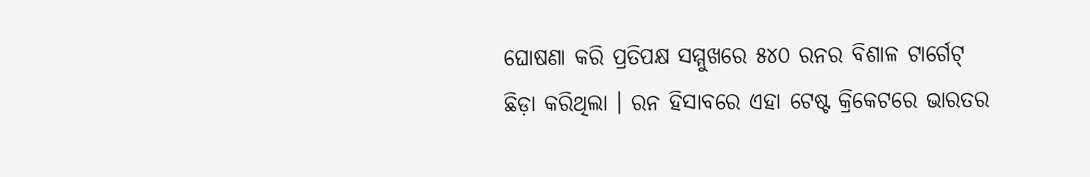ଘୋଷଣା କରି ପ୍ରତିପକ୍ଷ ସମ୍ମୁଖରେ ୫୪୦ ରନର ବିଶାଳ ଟାର୍ଗେଟ୍ ଛିଡ଼ା କରିଥିଲା । ରନ ହିସାବରେ ଏହା ଟେଷ୍ଟ କ୍ରିକେଟରେ ଭାରତର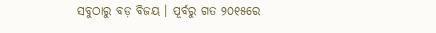ସବୁଠାରୁ ବଡ଼ ବିଜୟ । ପୂର୍ବରୁ ଗତ ୨୦୧୫ରେ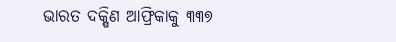ଭାରତ ଦକ୍ଷିଣ ଆଫ୍ରିକାକୁ ୩୩୭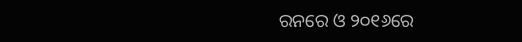ରନରେ ଓ ୨୦୧୬ରେ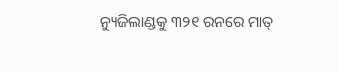ନ୍ୟୁଜିଲାଣ୍ଡକୁ ୩୨୧ ରନରେ ମାତ୍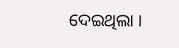ଦେଇଥିଲା ।